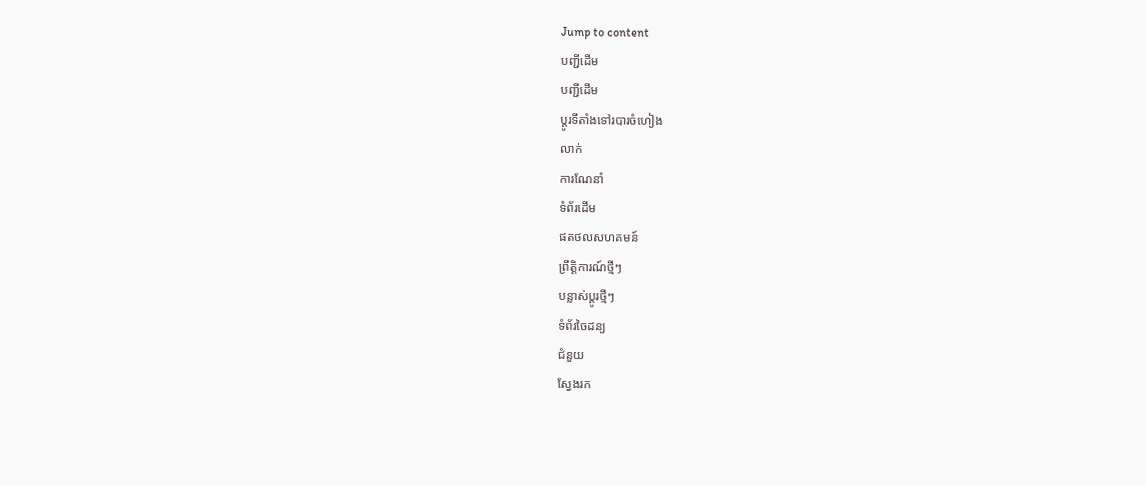Jump to content
បញ្ជីដើម
បញ្ជីដើម
ប្ដូរទីតាំងទៅរបារចំហៀង
លាក់
ការណែនាំ
ទំព័រដើម
ផតថលសហគមន៍
ព្រឹត្តិការណ៍ថ្មីៗ
បន្លាស់ប្ដូរថ្មីៗ
ទំព័រចៃដន្យ
ជំនួយ
ស្វែងរក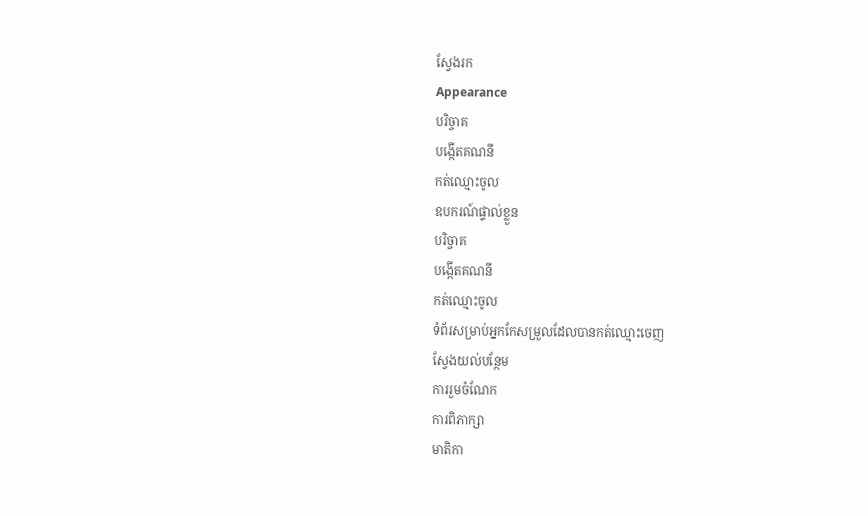ស្វែងរក
Appearance
បរិច្ចាគ
បង្កើតគណនី
កត់ឈ្មោះចូល
ឧបករណ៍ផ្ទាល់ខ្លួន
បរិច្ចាគ
បង្កើតគណនី
កត់ឈ្មោះចូល
ទំព័រសម្រាប់អ្នកកែសម្រួលដែលបានកត់ឈ្មោះចេញ
ស្វែងយល់បន្ថែម
ការរួមចំណែក
ការពិភាក្សា
មាតិកា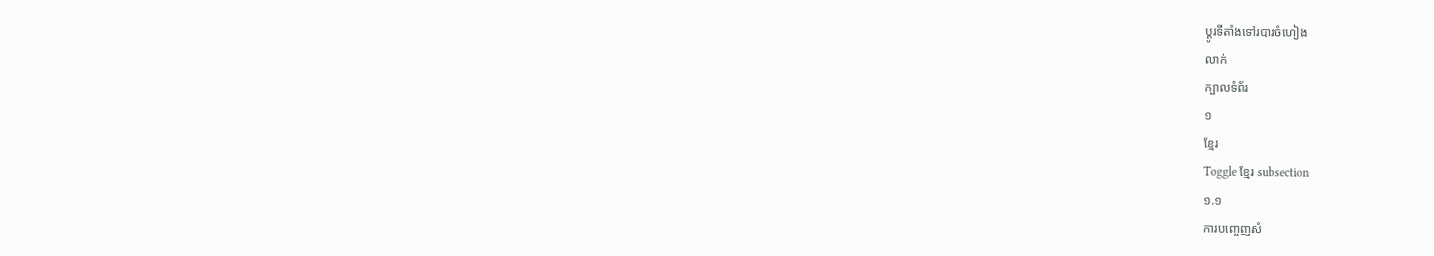ប្ដូរទីតាំងទៅរបារចំហៀង
លាក់
ក្បាលទំព័រ
១
ខ្មែរ
Toggle ខ្មែរ subsection
១.១
ការបញ្ចេញសំ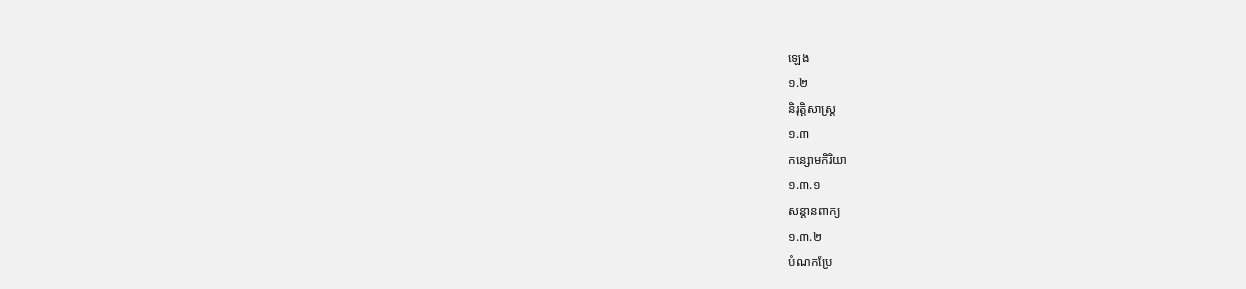ឡេង
១.២
និរុត្តិសាស្ត្រ
១.៣
កន្សោមកិរិយា
១.៣.១
សន្តានពាក្យ
១.៣.២
បំណកប្រែ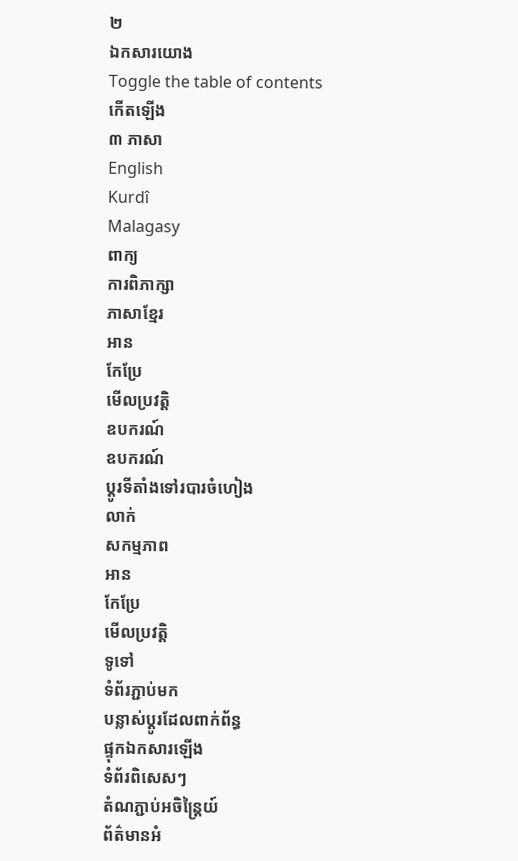២
ឯកសារយោង
Toggle the table of contents
កើតឡើង
៣ ភាសា
English
Kurdî
Malagasy
ពាក្យ
ការពិភាក្សា
ភាសាខ្មែរ
អាន
កែប្រែ
មើលប្រវត្តិ
ឧបករណ៍
ឧបករណ៍
ប្ដូរទីតាំងទៅរបារចំហៀង
លាក់
សកម្មភាព
អាន
កែប្រែ
មើលប្រវត្តិ
ទូទៅ
ទំព័រភ្ជាប់មក
បន្លាស់ប្ដូរដែលពាក់ព័ន្ធ
ផ្ទុកឯកសារឡើង
ទំព័រពិសេសៗ
តំណភ្ជាប់អចិន្ត្រៃយ៍
ព័ត៌មានអំ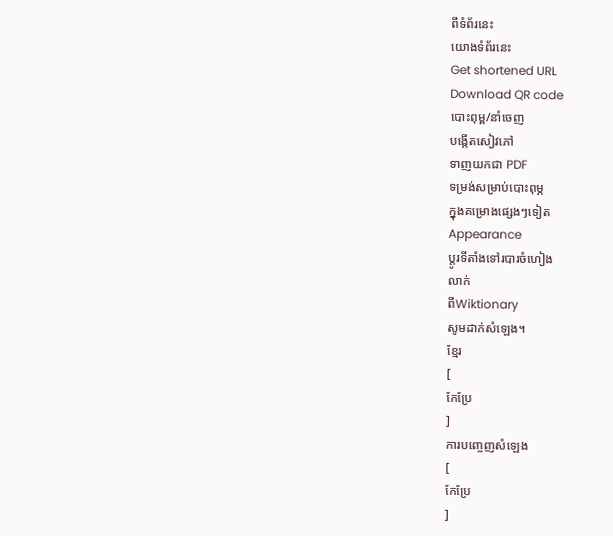ពីទំព័រនេះ
យោងទំព័រនេះ
Get shortened URL
Download QR code
បោះពុម្ព/នាំចេញ
បង្កើតសៀវភៅ
ទាញយកជា PDF
ទម្រង់សម្រាប់បោះពុម្ភ
ក្នុងគម្រោងផ្សេងៗទៀត
Appearance
ប្ដូរទីតាំងទៅរបារចំហៀង
លាក់
ពីWiktionary
សូមដាក់សំឡេង។
ខ្មែរ
[
កែប្រែ
]
ការបញ្ចេញសំឡេង
[
កែប្រែ
]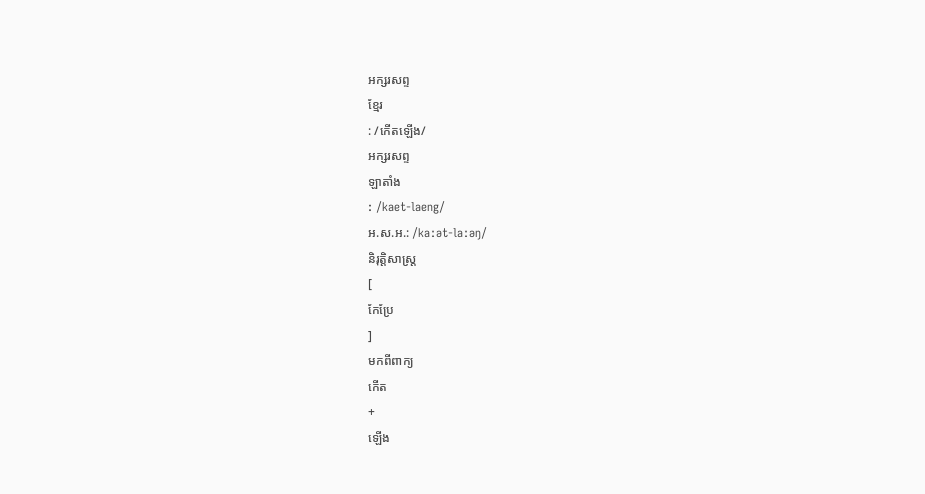អក្សរសព្ទ
ខ្មែរ
: /កើតឡើង/
អក្សរសព្ទ
ឡាតាំង
: /kaet-laeng/
អ.ស.អ.: /kaːət-laːəŋ/
និរុត្តិសាស្ត្រ
[
កែប្រែ
]
មកពីពាក្យ
កើត
+
ឡើង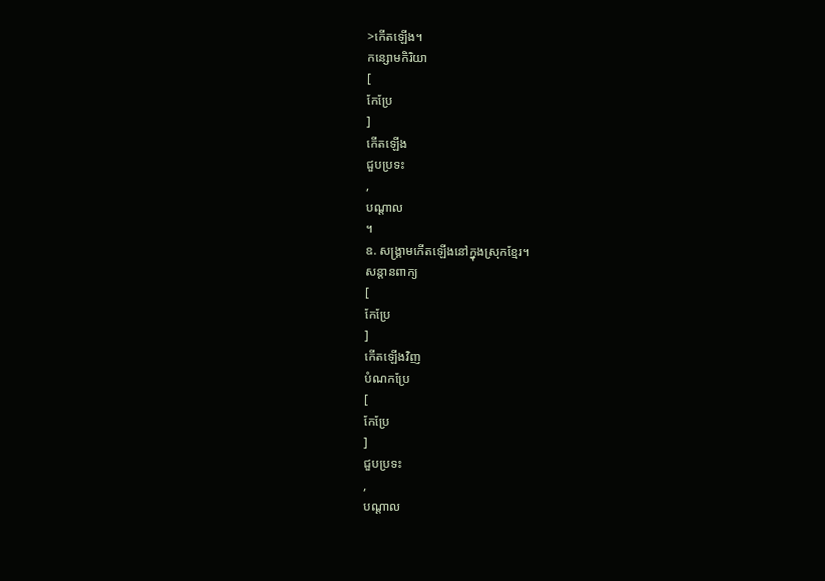>កើតឡើង។
កន្សោមកិរិយា
[
កែប្រែ
]
កើតឡើង
ជួបប្រទះ
,
បណ្ដាល
។
ឧ. សង្គ្រាមកើតឡើងនៅក្នុងស្រុកខ្មែរ។
សន្តានពាក្យ
[
កែប្រែ
]
កើតឡើងវិញ
បំណកប្រែ
[
កែប្រែ
]
ជួបប្រទះ
,
បណ្ដាល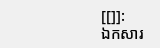[[]]:
ឯកសារ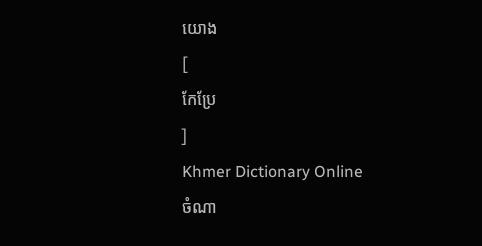យោង
[
កែប្រែ
]
Khmer Dictionary Online
ចំណា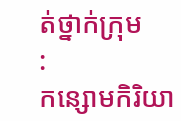ត់ថ្នាក់ក្រុម
:
កន្សោមកិរិយា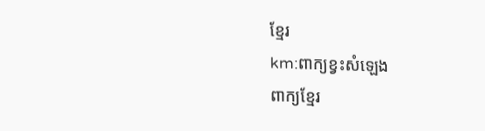ខ្មែរ
km:ពាក្យខ្វះសំឡេង
ពាក្យខ្មែរ